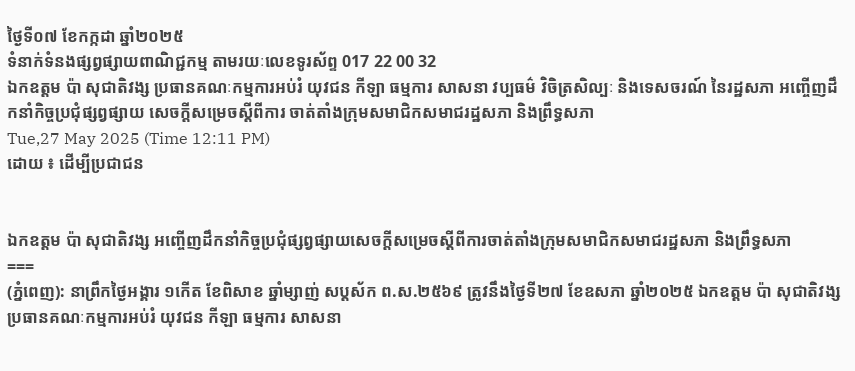ថ្ងៃទី០៧ ខែកក្កដា ឆ្នាំ២០២៥
ទំនាក់ទំនងផ្សព្វផ្សាយពាណិជ្ជកម្ម តាមរយៈលេខទូរស័ព្ទ 017 22 00 32
ឯកឧត្តម ប៉ា សុជាតិវង្ស ប្រធានគណៈកម្មការអប់រំ យុវជន កីឡា ធម្មការ សាសនា វប្បធម៌ វិចិត្រសិល្បៈ និងទេសចរណ៍ នៃរដ្ឋសភា អញ្ចើញដឹកនាំកិច្ចប្រជុំផ្សព្វផ្សាយ សេចក្តីសម្រេចស្តីពីការ ចាត់តាំងក្រុមសមាជិកសមាជរដ្ឋសភា និងព្រឹទ្ធសភា
Tue,27 May 2025 (Time 12:11 PM)
ដោយ ៖ ដើម្បីប្រជាជន


ឯកឧត្តម ប៉ា សុជាតិវង្ស អញ្ចើញដឹកនាំកិច្ចប្រជុំផ្សព្វផ្សាយសេចក្តីសម្រេចស្តីពីការចាត់តាំងក្រុមសមាជិកសមាជរដ្ឋសភា និងព្រឹទ្ធសភា
===
(ភ្នំពេញ): នាព្រឹកថ្ងៃអង្គារ ១កើត ខែពិសាខ ឆ្នាំម្សាញ់ សប្តស័ក ព.ស.២៥៦៩ ត្រូវនឹងថ្ងៃទី២៧ ខែឧសភា ឆ្នាំ២០២៥ ឯកឧត្តម ប៉ា សុជាតិវង្ស ប្រធានគណៈកម្មការអប់រំ យុវជន កីឡា ធម្មការ សាសនា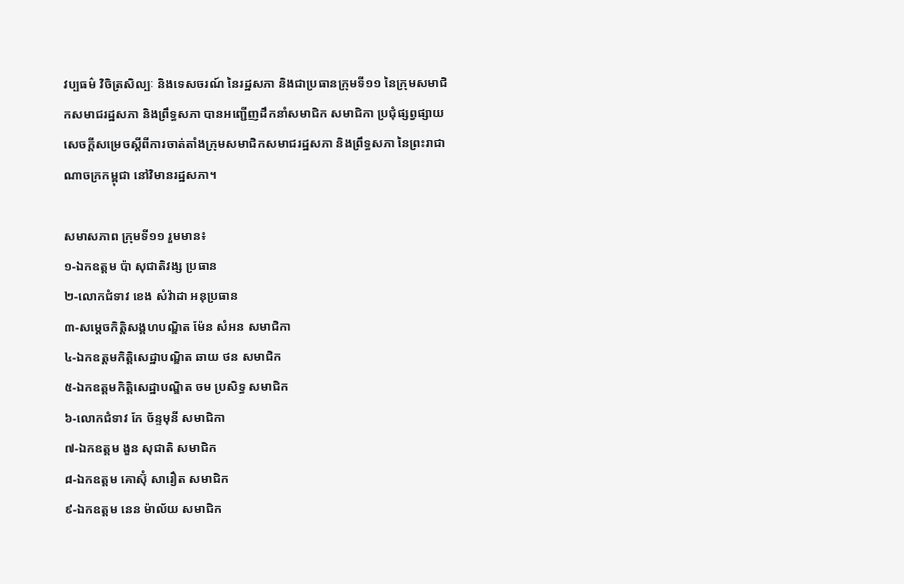វប្បធម៌ វិចិត្រសិល្បៈ និងទេសចរណ៍ នៃរដ្ឋសភា និងជាប្រធានក្រុមទី១១ នៃក្រុមសមាជិកសមាជរដ្ឋសភា និងព្រឹទ្ធសភា បានអញ្ជើញដឹកនាំសមាជិក សមាជិកា ប្រជុំផ្សព្វផ្សាយសេចក្តីសម្រេចស្តីពីការចាត់តាំងក្រុមសមាជិកសមាជរដ្ឋសភា និងព្រឹទ្ធសភា នៃព្រះរាជាណាចក្រកម្ពុជា នៅវិមានរដ្ឋសភា។

សមាសភាព ក្រុមទី១១ រួមមាន៖
១-ឯកឧត្តម ប៉ា សុជាតិវង្ស ប្រធាន
២-លោកជំទាវ ខេង សំវ៉ាដា អនុប្រធាន
៣-សម្តេចកិត្តិសង្គហបណ្ឌិត ម៉ែន សំអន សមាជិកា
៤-ឯកឧត្តមកិត្តិសេដ្ឋាបណ្ឌិត ឆាយ ថន សមាជិក
៥-ឯកឧត្តមកិត្តិសេដ្ឋាបណ្ឌិត ចម ប្រសិទ្ធ សមាជិក
៦-លោកជំទាវ កែ ច័ន្ទមុនី សមាជិកា
៧-ឯកឧត្តម ងួន សុជាតិ សមាជិក
៨-ឯកឧត្តម គោស៊ុំ សារឿត សមាជិក
៩-ឯកឧត្តម នេន ម៉ាល័យ សមាជិក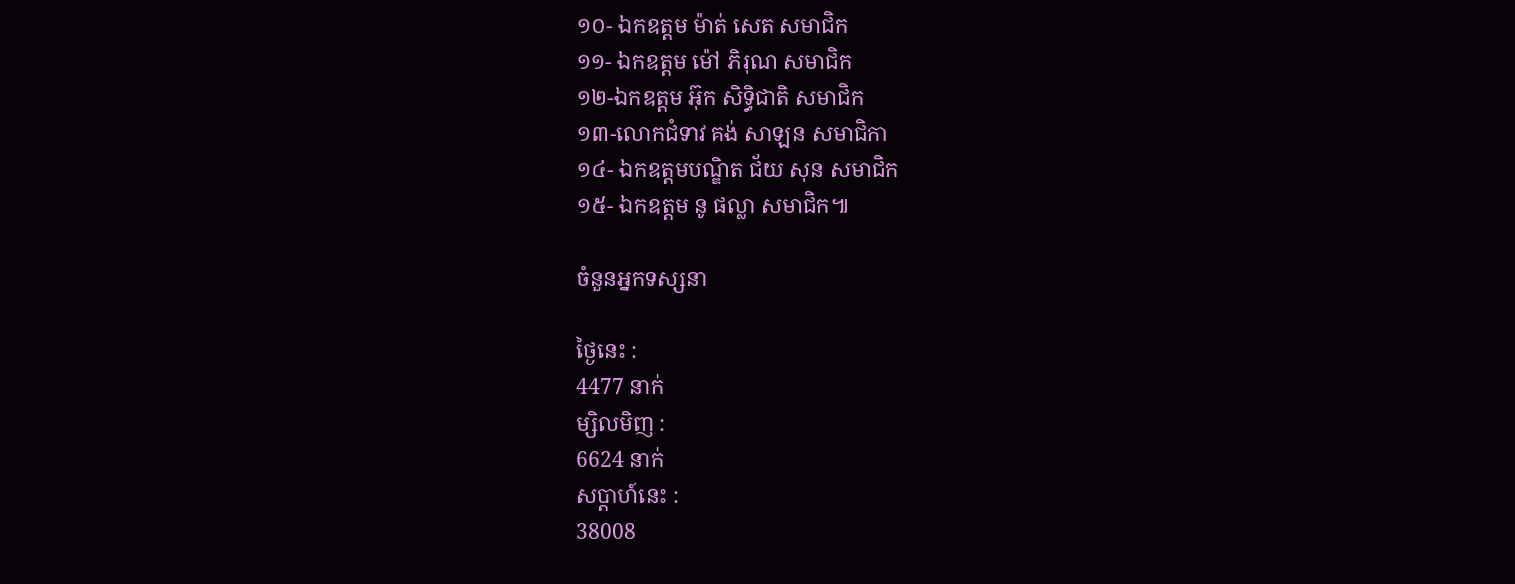១០- ឯកឧត្តម ម៉ាត់ សេត សមាជិក
១១- ឯកឧត្តម ម៉ៅ ភិរុណ សមាជិក
១២-ឯកឧត្តម អ៊ុក សិទ្ធិជាតិ សមាជិក
១៣-លោកជំទាវ គង់ សាឡន សមាជិកា
១៤- ឯកឧត្តមបណ្ឌិត ជ័យ សុន សមាជិក
១៥- ឯកឧត្តម នូ ផល្លា សមាជិក៕

ចំនួនអ្នកទស្សនា

ថ្ងៃនេះ :
4477 នាក់
ម្សិលមិញ :
6624 នាក់
សប្តាហ៍នេះ :
38008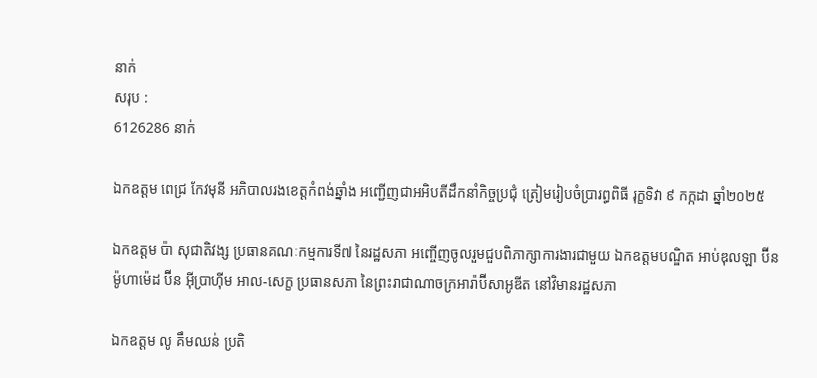នាក់
សរុប :
6126286 នាក់

ឯកឧត្តម ពេជ្រ កែវមុនី អភិបាលរងខេត្ដកំពង់ឆ្នាំង អញ្ជើញជាអអិបតីដឹកនាំកិច្ចប្រជុំ ត្រៀមរៀបចំប្រារព្ធពិធី រុក្ខទិវា ៩ កក្កដា ឆ្នាំ២០២៥

ឯកឧត្តម ប៉ា សុជាតិវង្ស ប្រធានគណៈកម្មការទី៧ នៃរដ្ឋសភា អញ្ចើញចូលរួមជួបពិភាក្សាការងារជាមួយ ឯកឧត្តមបណ្ឌិត អាប់ឌុលឡា ប៊ីន ម៉ូហាម៉េដ ប៊ីន អ៊ីប្រាហ៊ីម អាល-សេក្ខ ប្រធានសភា នៃព្រះរាជាណាចក្រអារ៉ាប៊ីសាអូឌីត នៅវិមានរដ្ឋសភា

ឯកឧត្តម លូ គឹមឈន់ ប្រតិ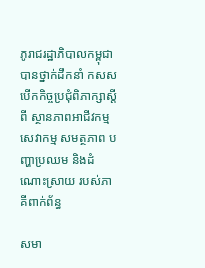ភូរាជរដ្ឋាភិបាលកម្ពុជា បានថ្នាក់ដឹកនាំ កសស បើកកិច្ចប្រជុំពិភាក្សាស្តីពី ស្ថានភាពអាជីវកម្ម សេវាកម្ម សមត្ថភាព បញ្ហាប្រឈម និងដំណោះស្រាយ របស់ភាគីពាក់ព័ន្ធ

សមា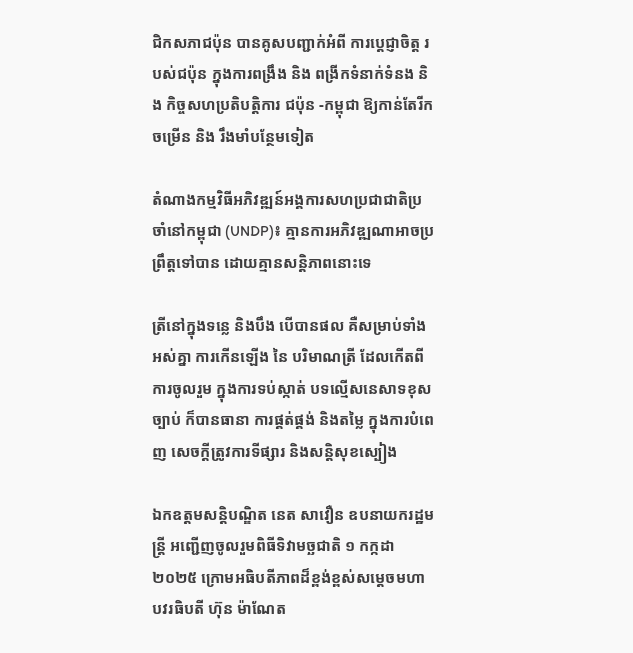ជិកសភាជប៉ុន បានគូសបញ្ជាក់អំពី ការប្ដេជ្ញាចិត្ត របស់ជប៉ុន ក្នុងការពង្រឹង និង ពង្រីកទំនាក់ទំនង និង កិច្ចសហប្រតិបត្តិការ ជប៉ុន -កម្ពុជា ឱ្យកាន់តែរីកចម្រេីន និង រឹងមាំបន្ថែមទៀត

តំណាងកម្មវិធីអភិវឌ្ឍន៍អង្គការសហប្រជាជាតិប្រចាំនៅកម្ពុជា (UNDP)៖ គ្មានការអភិវឌ្ឍណាអាចប្រព្រឹត្តទៅបាន ដោយគ្មានសន្តិភាពនោះទេ

ត្រីនៅក្នុងទន្លេ និងបឹង បើបានផល គឺសម្រាប់ទាំងអស់គ្នា ការកើនឡើង នៃ បរិមាណត្រី ដែលកើតពីការចូលរួម ក្នុងការទប់ស្កាត់ បទល្មើសនេសាទខុសច្បាប់ ក៏បានធានា ការផ្គត់ផ្គង់ និងតម្លៃ ក្នុងការបំពេញ សេចក្តីត្រូវការទីផ្សារ និងសន្តិសុខស្បៀង

ឯកឧត្តមសន្តិបណ្ឌិត នេត សាវឿន ឧបនាយករដ្ឋមន្រ្តី អញ្ជើញចូលរួមពិធីទិវាមច្ឆជាតិ ១ កក្កដា ២០២៥ ក្រោមអធិបតីភាពដ៏ខ្ពង់ខ្ពស់សម្តេចមហាបវរធិបតី ហ៊ុន ម៉ាណែត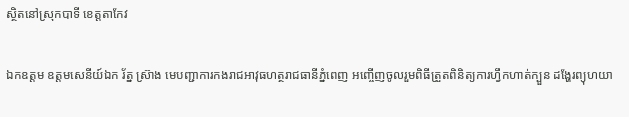ស្ថិតនៅស្រុកបាទី ខេត្តតាកែវ

ឯកឧត្តម ឧត្តមសេនីយ៍ឯក រ័ត្ន ស៊្រាង មេបញ្ជាការកងរាជអាវុធហត្ថរាជធានីភ្នំពេញ អញ្ចើញចូលរួមពិធីត្រួតពិនិត្យការហ្វឹកហាត់ក្បួន ដង្ហែរព្យុហយា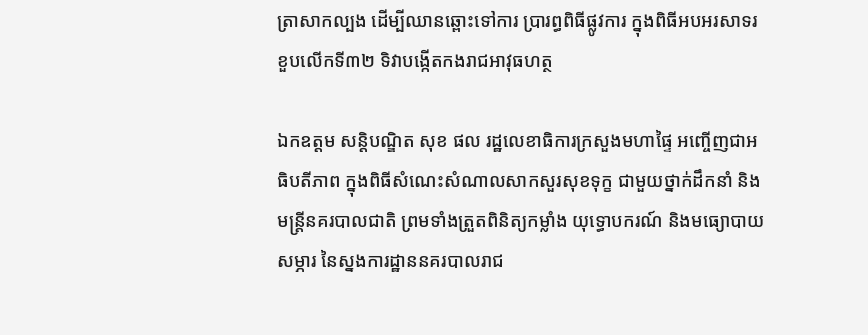ត្រាសាកល្បង ដើម្បីឈានឆ្ពោះទៅការ ប្រារព្ធពិធីផ្លូវការ ក្នុងពិធីអបអរសាទរ ខួបលើកទី៣២ ទិវាបង្កើតកងរាជអាវុធហត្ថ

ឯកឧត្តម សន្តិបណ្ឌិត សុខ ផល រដ្ឋលេខាធិការក្រសួងមហាផ្ទៃ អញ្ចើញជាអធិបតីភាព ក្នុងពិធីសំណេះសំណាលសាកសួរសុខទុក្ខ ជាមួយថ្នាក់ដឹកនាំ និងមន្រ្តីនគរបាលជាតិ ព្រមទាំងត្រួតពិនិត្យកម្លាំង យុទ្ធោបករណ៍ និងមធ្យោបាយ សម្ភារ នៃស្នងការដ្ឋាននគរបាលរាជ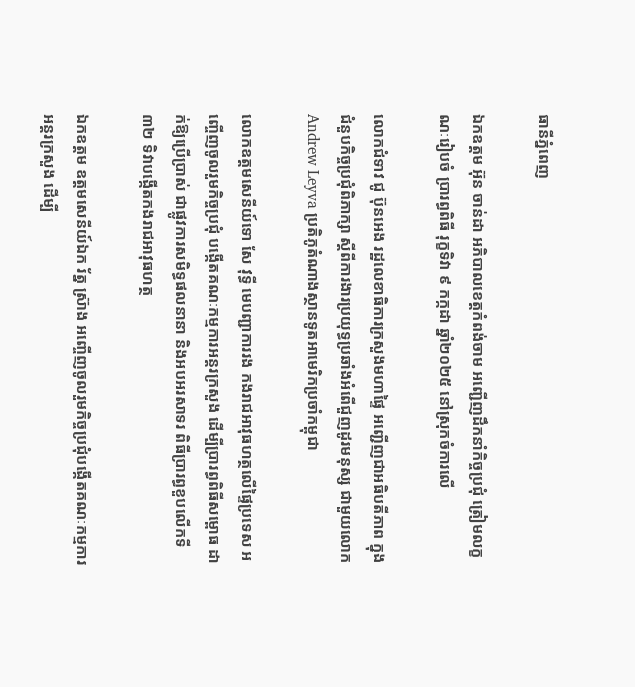ធានីភ្នំពេញ

ឯកឧត្តម អ៊ុន ចាន់ដា អភិបាលខេត្តកំពង់ចាម អញ្ជើញដឹកនាំកិច្ចប្រជុំ ត្រៀមលក្ខណៈរៀបចំ ប្រារព្ធពិធី រុក្ខទិវា ៩ កក្កដា ឆ្នាំ២០២៥ នៅស្រុកចំការលើ

លោកជំទាវ ជូ ប៊ុនអេង រដ្ឋលេខាធិការក្រសួងមហាផ្ទៃ អញ្ជើញជាអធិបតីភាព ក្នុងជំនួបកិច្ចប្រជុំពិភាក្សា ស្តីពីការងារប្រយុទ្ធប្រឆាំងអំពើជួញដូរមនុស្ស ជាមួយលោក Andrew Leyva ប្រតិភូតំណាងស្ថានទូតអាមេរិកប្រចាំកម្ពុជា

លោកឧត្តមសេនីយ៍ទោ សែ វុទ្ធី មេបញ្ជាការរង កងរាជអាវុធហត្ថលើផ្ទៃប្រទេស អញ្ចើញចូលរួមកិច្ចប្រជុំ បង្កើតគណៈកម្មការអន្តរក្រសួង ដើម្បីប្រារព្ធពិធីសម្ពោធ ដាក់ឱ្យប្រើប្រាស់ ជាផ្លូវការសមិទ្ធផលនានា និងអបអរសាទរ ពិធីប្រារព្ធខួបលើកទី៣២ ទិវាបង្កើតកងរាជអាវុធហត្ថ

ឯកឧត្តម ឧត្តមសេនីយ៍ឯក រ័ត្ន ស្រ៊ាង អញ្ចើញចូលរួមកិច្ចប្រជុំបង្កើតគណៈកម្មការអន្តរក្រសួង ដើម្បី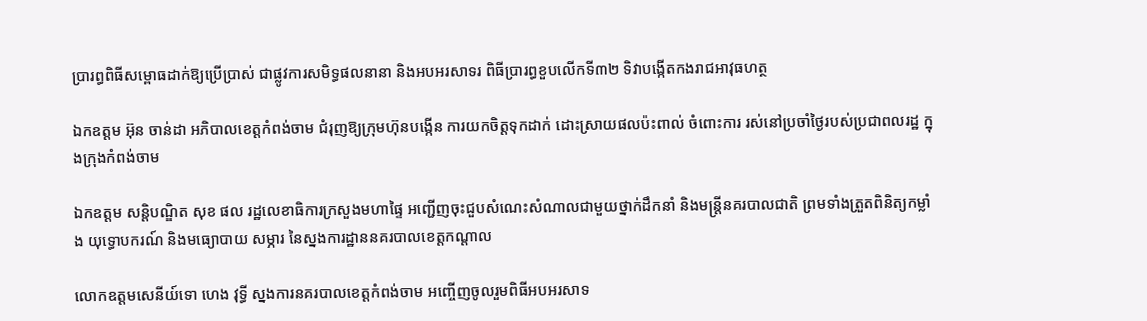ប្រារព្ធពិធីសម្ពោធដាក់ឱ្យប្រើប្រាស់ ជាផ្លូវការសមិទ្ធផលនានា និងអបអរសាទរ ពិធីប្រារព្ធខួបលើកទី៣២ ទិវាបង្កើតកងរាជអាវុធហត្ថ

ឯកឧត្ដម អ៊ុន ចាន់ដា អភិបាលខេត្តកំពង់ចាម ជំរុញឱ្យក្រុមហ៊ុនបង្កេីន ការយកចិត្តទុកដាក់ ដោះស្រាយផលប៉ះពាល់ ចំពោះការ រស់នៅប្រចាំថ្ងៃរបស់ប្រជាពលរដ្ឋ ក្នុងក្រុងកំពង់ចាម

ឯកឧត្តម សន្តិបណ្ឌិត សុខ ផល រដ្ឋលេខាធិការក្រសួងមហាផ្ទៃ អញ្ជើញចុះជួបសំណេះសំណាលជាមួយថ្នាក់ដឹកនាំ និងមន្រ្តីនគរបាលជាតិ ព្រមទាំងត្រួតពិនិត្យកម្លាំង យុទ្ធោបករណ៍ និងមធ្យោបាយ សម្ភារ នៃស្នងការដ្ឋាននគរបាលខេត្តកណ្តាល

លោកឧត្តមសេនីយ៍ទោ ហេង វុទ្ធី ស្នងការនគរបាលខេត្តកំពង់ចាម អញ្ចើញចូលរួមពិធីអបអរសាទ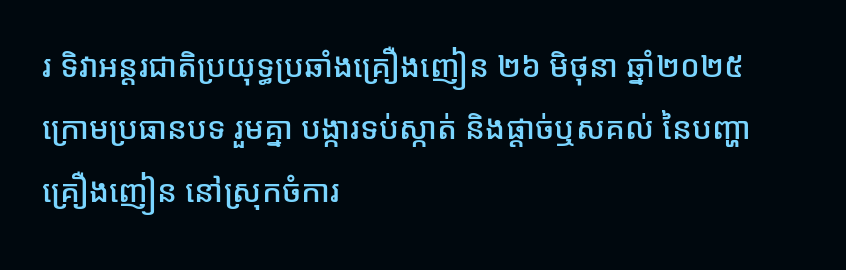រ ទិវាអន្តរជាតិប្រយុទ្ធប្រឆាំងគ្រឿងញៀន ២៦ មិថុនា ឆ្នាំ២០២៥ ក្រោមប្រធានបទ រួមគ្នា បង្ការទប់ស្កាត់ និងផ្ដាច់ឬសគល់ នៃបញ្ហាគ្រឿងញៀន នៅស្រុកចំការ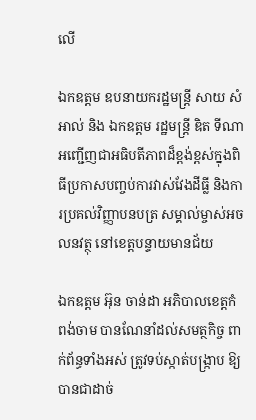លេី

ឯកឧត្តម ឧបនាយករដ្ឋមន្រ្តី សាយ សំអាល់ និង ឯកឧត្តម រដ្ឋមន្រ្តី ឌិត ទីណា អញ្ជេីញជាអធិបតីភាពដ៏ខ្ពង់ខ្ពស់ក្នុងពិធីប្រកាសបញ្ចប់ការវាស់វែងដីធ្លី និងការប្រគល់វិញ្ញាបនបត្រ សម្គាល់ម្ចាស់អចលនវត្ថុ នៅខេត្តបន្ទាយមានជ័យ

ឯកឧត្តម អ៊ុន ចាន់ដា អភិបាលខេត្តកំពង់ចាម បានណែនាំដល់សមត្ថកិច្ច ពាក់ព័ន្ធទាំងអស់ ត្រូវទប់ស្កាត់បង្ក្រាប ឱ្យបានជាដាច់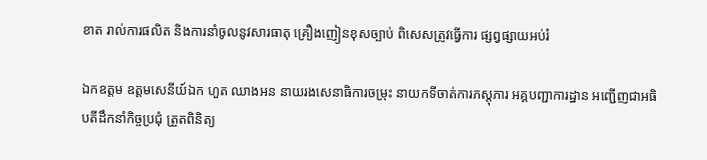ខាត រាល់ការផលិត និងការនាំចូលនូវសារធាតុ គ្រឿងញៀនខុសច្បាប់ ពិសេសត្រូវធ្វើការ ផ្សព្វផ្សាយអប់រំ

ឯកឧត្តម ឧត្ដមសេនីយ៍ឯក ហួត ឈាងអន នាយរងសេនាធិការចម្រុះ នាយកទីចាត់ការភស្តុភារ អគ្គបញ្ជាការដ្ឋាន អញ្ជើញជាអធិបតីដឹកនាំកិច្ចប្រជុំ ត្រួតពិនិត្យ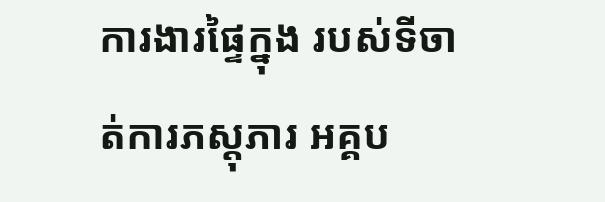ការងារផ្ទៃក្នុង របស់ទីចាត់ការភស្តុភារ អគ្គប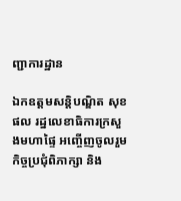ញ្ជាការដ្ឋាន

ឯកឧត្ដមសន្តិបណ្ឌិត សុខ ផល រដ្នលេខាធិការក្រសួងមហាផ្ទៃ អញ្ចើញចូលរួមកិច្ចប្រជុំពិភាក្សា និង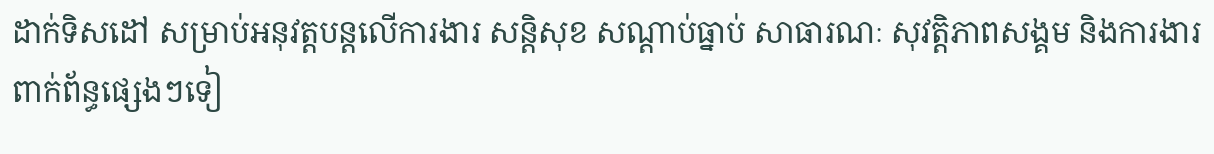ដាក់ទិសដៅ សម្រាប់អនុវត្តបន្តលើការងារ សន្តិសុខ សណ្តាប់ធ្នាប់ សាធារណៈ សុវត្តិភាពសង្គម និងការងារពាក់ព័ន្ធផ្សេងៗទៀ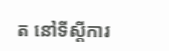ត នៅទីស្តីការ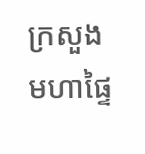ក្រសួងមហាផ្ទៃ